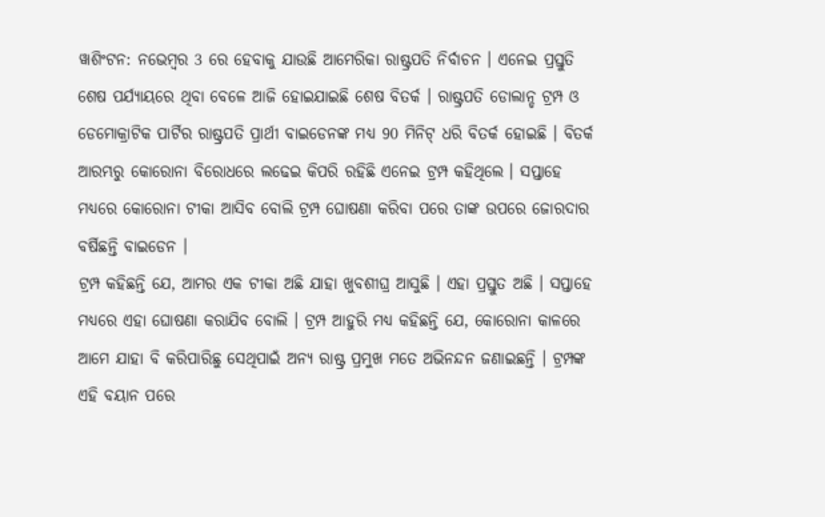ୱାଶିଂଟନ: ନଭେମ୍ବର 3 ରେ ହେବାକୁ ଯାଉଛି ଆମେରିକା ରାଷ୍ଟ୍ରପତି ନିର୍ବାଚନ । ଏନେଇ ପ୍ରସ୍ତୁତି ଶେଷ ପର୍ଯ୍ୟାୟରେ ଥିବା ବେଳେ ଆଜି ହୋଇଯାଇଛି ଶେଷ ବିତର୍କ । ରାଷ୍ଟ୍ରପତି ଡୋଲାନ୍ଡ ଟ୍ରମ୍ପ ଓ ଡେମୋକ୍ରାଟିକ ପାର୍ଟିର ରାଷ୍ଟ୍ରପତି ପ୍ରାର୍ଥୀ ବାଇଡେନଙ୍କ ମଧ୍ୟ 90 ମିନିଟ୍ ଧରି ବିତର୍କ ହୋଇଛି । ବିତର୍କ ଆରମ୍ଭରୁ କୋରୋନା ବିରୋଧରେ ଲଢେଇ କିପରି ରହିଛି ଏନେଇ ଟ୍ରମ୍ପ କହିଥିଲେ । ସପ୍ତାହେ ମଧ୍ୟରେ କୋରୋନା ଟୀକା ଆସିବ ବୋଲି ଟ୍ରମ୍ପ ଘୋଷଣା କରିବା ପରେ ତାଙ୍କ ଉପରେ ଜୋରଦାର ବର୍ଷିଛନ୍ତି ବାଇଡେନ ।
ଟ୍ରମ୍ପ କହିଛନ୍ତି ଯେ, ଆମର ଏକ ଟୀକା ଅଛି ଯାହା ଖୁବଶୀଘ୍ର ଆସୁଛି । ଏହା ପ୍ରସ୍ତୁତ ଅଛି । ସପ୍ତାହେ ମଧ୍ୟରେ ଏହା ଘୋଷଣା କରାଯିବ ବୋଲି । ଟ୍ରମ୍ପ ଆହୁରି ମଧ୍ୟ କହିଛନ୍ତି ଯେ, କୋରୋନା କାଳରେ ଆମେ ଯାହା ବି କରିପାରିଛୁ ସେଥିପାଇଁ ଅନ୍ୟ ରାଷ୍ଟ୍ର ପ୍ରମୁଖ ମତେ ଅଭିନନ୍ଦନ ଜଣାଇଛନ୍ତି । ଟ୍ରମ୍ପଙ୍କ ଏହି ବୟାନ ପରେ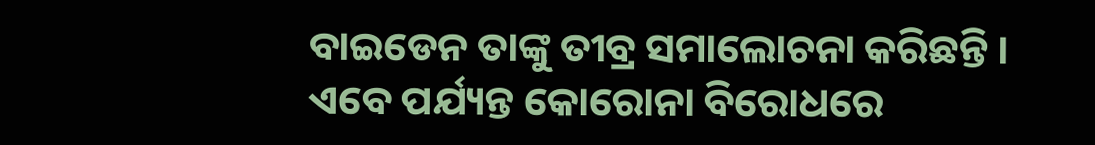ବାଇଡେନ ତାଙ୍କୁ ତୀବ୍ର ସମାଲୋଚନା କରିଛନ୍ତି । ଏବେ ପର୍ଯ୍ୟନ୍ତ କୋରୋନା ବିରୋଧରେ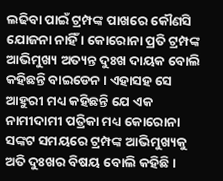ଲଢିବା ପାଇଁ ଟ୍ରମ୍ପଙ୍କ ପାଖରେ କୌଣସି ଯୋଜନା ନାହିଁ । କୋରୋନା ପ୍ରତି ଟ୍ରମ୍ପଙ୍କ ଆଭିମୁଖ୍ୟ ଅତ୍ୟନ୍ତ ଦୁଃଖ ଦାୟକ ବୋଲି କହିଛନ୍ତି ବାଇଡେନ । ଏହାସହ ସେ ଆହୁରୀ ମଧ୍ୟ କହିଛନ୍ତି ଯେ ଏକ ନାମୀଦାମୀ ପତ୍ରିକା ମଧ୍ୟ କୋରୋନା ସଙ୍କଟ ସମୟରେ ଟ୍ରମ୍ପଙ୍କ ଆଭିମୁଖ୍ୟକୁ ଅତି ଦୁଃଖର ବିଷୟ ବୋଲି କହିଛି ।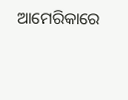ଆମେରିକାରେ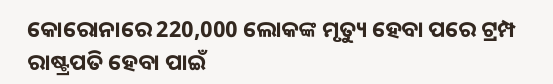କୋରୋନାରେ 220,000 ଲୋକଙ୍କ ମୃତ୍ୟୁ ହେବା ପରେ ଟ୍ରମ୍ପ ରାଷ୍ଟ୍ରପତି ହେବା ପାଇଁ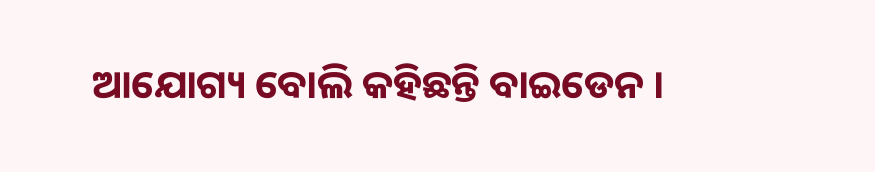ଆଯୋଗ୍ୟ ବୋଲି କହିଛନ୍ତି ବାଇଡେନ ।